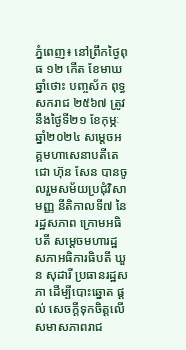ភ្នំពេញ៖ នៅព្រឹកថ្ងៃពុធ ១២ កើត ខែមាឃ ឆ្នាំថោះ បញ្ចស័ក ពុទ្ធសករាជ ២៥៦៧ ត្រូវនឹងថ្ងៃទី២១ ខែកុម្ភៈ ឆ្នាំ២០២៤ សម្តេចអគ្គមហាសេនាបតីតេជោ ហ៊ុន សែន បានចូលរួមសម័យប្រជុំវិសាមញ្ញ នីតិកាលទី៧ នៃរដ្ឋសភាព ក្រោមអធិបតី សម្តេចមហារដ្ឋសភាអធិការធិបតី ឃួន សុដារី ប្រធានរដ្ឋសភា ដើម្បីបោះឆ្នោត ផ្តល់ សេចក្តីទុកចិត្តលើសមាសភាពរាជ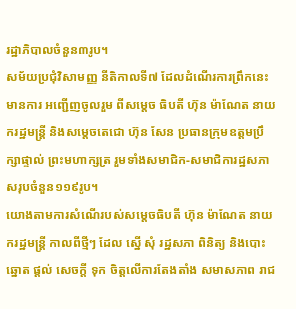រដ្ឋាភិបាលចំនួន៣រូប។
សម័យប្រជុំវិសាមញ្ញ នីតិកាលទី៧ ដែលដំណើរការព្រឹកនេះមានការ អញ្ជើញចូលរួម ពីសម្តេច ធិបតី ហ៊ុន ម៉ាណែត នាយករដ្ឋមន្រ្តី និងសម្តេចតេជោ ហ៊ុន សែន ប្រធានក្រុមឧត្តមប្រឹក្សាផ្ទាល់ ព្រះមហាក្សត្រ រួមទាំងសមាជិក-សមាជិការដ្ឋសភាសរុបចំនួន១១៩រូប។
យោងតាមការសំណើរបស់សម្តេចធិបតី ហ៊ុន ម៉ាណែត នាយករដ្ឋមន្រ្តី កាលពីថ្មីៗ ដែល ស្នើ សុំ រដ្ឋសភា ពិនិត្យ និងបោះឆ្នោត ផ្តល់ សេចក្តី ទុក ចិត្តលើការតែងតាំង សមាសភាព រាជ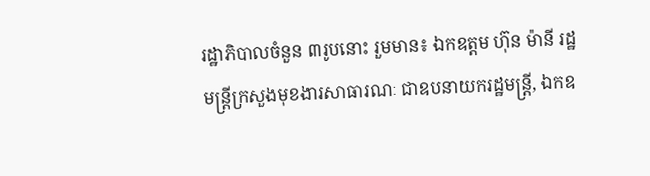រដ្ឋាភិបាលចំនួន ៣រូបនោះ រួមមាន៖ ឯកឧត្តម ហ៊ុន ម៉ានី រដ្ឋមន្រ្តីក្រសួងមុខងារសាធារណៈ ជាឧបនាយករដ្ឋមន្រ្តី, ឯកឧ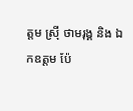ត្តម ស្រ៊ី ថាមរុង្គ និង ឯកឧត្តម ប៉ែ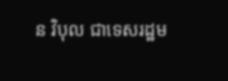ន វិបុល ជាទេសរដ្ឋម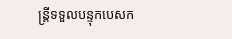ន្រ្តីទទួលបន្ទុកបេសក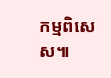កម្មពិសេស៕